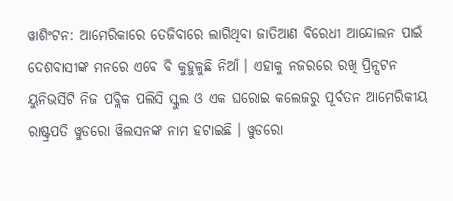ୱାଶିଂଟନ: ଆମେରିକାରେ ତେଜିବାରେ ଲାଗିଥିବା ଜାତିଆଣ ବିରେଧୀ ଆନ୍ଦୋଲନ ପାଇଁ ଦେଶବାସୀଙ୍କ ମନରେ ଏବେ ବି କୁହୁଳୁଛି ନିଆଁ । ଏହାକୁ ନଜରରେ ରଖି ପ୍ରିନ୍ସଟନ ୟୁନିଭର୍ସିଟି ନିଜ ପବ୍ଲିକ ପଲିସି ସ୍କୁଲ ଓ ଏକ ଘରୋଇ କଲେଜରୁ ପୂର୍ବତନ ଆମେରିକୀୟ ରାଷ୍ଟ୍ରପତି ୱୁଡରୋ ୱିଲସନଙ୍କ ନାମ ହଟାଇଛି । ୱୁଡରୋ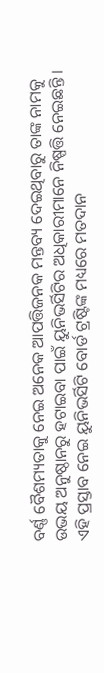ବର୍ଣ୍ଣ ବୈଶମ୍ୟତାକୁ ନେଇ ଅନେକ ଆପତ୍ତିଜନକ ମନ୍ତବ୍ୟ ଦେଇଥିବାରୁ ତାଙ୍କ ନାମକୁ ଉଭୟ ଅନୁଷ୍ଠାନରୁ ହଟାଇବା ପାଇଁ ୟୁନିଭର୍ସିଟିର ଅଧିକାରୀମାନେ ନିଷ୍ପତ୍ତି ନେଇଛନ୍ତି ।
ଏହି ପ୍ରସ୍ତାବ ନେଇ ୟୁନିଭର୍ସିଟି ବୋର୍ଡ ଟ୍ରଷ୍ଟିଙ୍କ ମଧ୍ୟରେ ମତଦାନ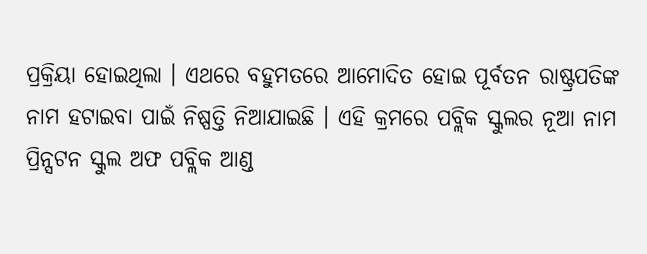ପ୍ରକ୍ରିୟା ହୋଇଥିଲା । ଏଥରେ ବହୁମତରେ ଆମୋଦିତ ହୋଇ ପୂର୍ବତନ ରାଷ୍ଟ୍ରପତିଙ୍କ ନାମ ହଟାଇବା ପାଇଁ ନିଷ୍ପତ୍ତି ନିଆଯାଇଛି । ଏହି କ୍ରମରେ ପବ୍ଲିକ ସ୍କୁଲର ନୂଆ ନାମ ପ୍ରିନ୍ସଟନ ସ୍କୁଲ ଅଫ ପବ୍ଲିକ ଆଣ୍ଡ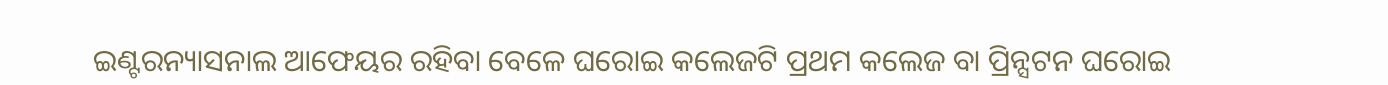ଇଣ୍ଟରନ୍ୟାସନାଲ ଆଫେୟର ରହିବା ବେଳେ ଘରୋଇ କଲେଜଟି ପ୍ରଥମ କଲେଜ ବା ପ୍ରିନ୍ସଟନ ଘରୋଇ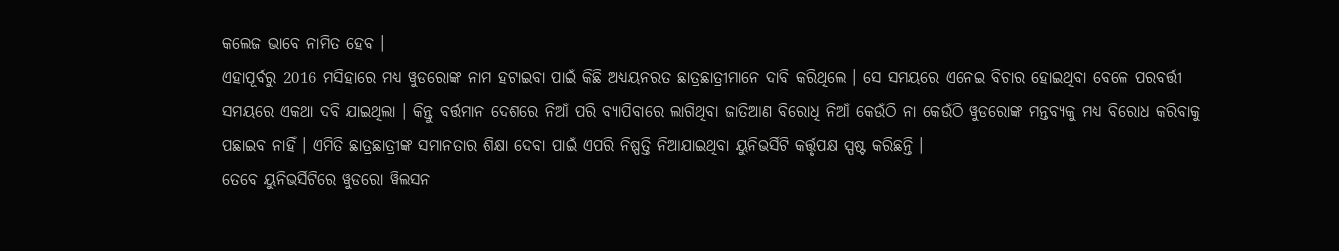କଲେଜ ଭାବେ ନାମିତ ହେବ ।
ଏହାପୂର୍ବରୁ 2016 ମସିହାରେ ମଧ୍ୟ ୱୁଡରୋଙ୍କ ନାମ ହଟାଇବା ପାଇଁ କିଛି ଅଧ୍ୟୟନରତ ଛାତ୍ରଛାତ୍ରୀମାନେ ଦାବି କରିଥିଲେ । ସେ ସମୟରେ ଏନେଇ ବିଚାର ହୋଇଥିବା ବେଳେ ପରବର୍ତ୍ତୀ ସମୟରେ ଏକଥା ଦବି ଯାଇଥିଲା । କିନ୍ତୁ ବର୍ତ୍ତମାନ ଦେଶରେ ନିଆଁ ପରି ବ୍ୟାପିବାରେ ଲାଗିଥିବା ଜାତିଆଣ ବିରୋଧି ନିଆଁ କେଉଁଠି ନା କେଉଁଠି ୱୁଡରୋଙ୍କ ମନ୍ତବ୍ୟକୁ ମଧ୍ୟ ବିରୋଧ କରିବାକୁ ପଛାଇବ ନାହିଁ । ଏମିତି ଛାତ୍ରଛାତ୍ରୀଙ୍କ ସମାନତାର ଶିକ୍ଷା ଦେବା ପାଇଁ ଏପରି ନିଷ୍ପତ୍ତି ନିଆଯାଇଥିବା ୟୁନିଭର୍ସିଟି କର୍ତ୍ତୃପକ୍ଷ ସ୍ପଷ୍ଟ କରିଛନ୍ତି ।
ତେବେ ୟୁନିଭର୍ସିଟିରେ ୱୁଡରୋ ୱିଲସନ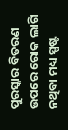ପୁରସ୍କାର ବିତରଣ ଉପରେ ରୋକ ଲାଗି ନଥିବା ମଧ୍ୟ ସ୍ପଷ୍ଟ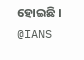ହୋଇଛି ।
@IANS